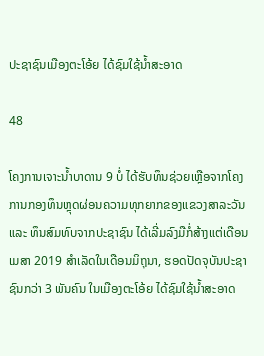ປະຊາຊົນເມືອງຕະໂອ້ຍ ໄດ້ຊົມໃຊ້ນໍ້າສະອາດ

48

ໂຄງການເຈາະນ້ຳບາດານ 9 ບໍ່ ໄດ້ຮັບທຶນຊ່ວຍເຫຼືອຈາກໂຄງການກອງທຶນຫຼຸດຜ່ອນຄວາມທຸກຍາກຂອງແຂວງສາລະວັນ ແລະ ທຶນສົມທົບຈາກປະຊາຊົນ ໄດ້ເລີ່ມລົງມືກໍ່ສ້າງແຕ່ເດືອນເມສາ 2019 ສຳເລັດໃນເດືອນມິຖຸນາ, ຮອດປັດຈຸບັນປະຊາຊົນກວ່າ 3 ພັນຄົນ ໃນເມືອງຕະໂອ້ຍ ໄດ້ຊົມໃຊ້ນ້ຳສະອາດ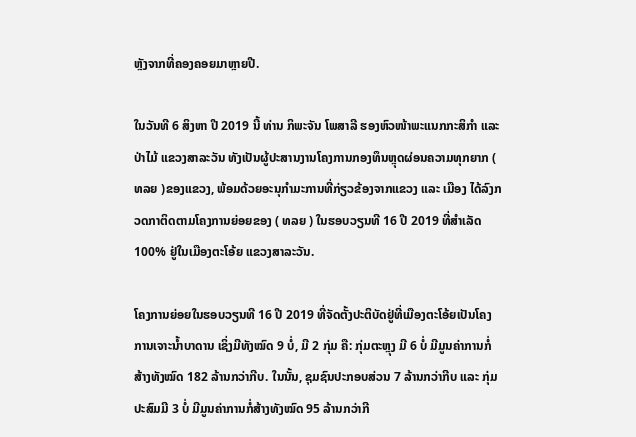ຫຼັງຈາກທີ່ຄອງຄອຍມາຫຼາຍປີ.

ໃນວັນທີ 6 ສິງຫາ ປີ 2019 ນີ້ ທ່ານ ກິພະຈັນ ໂພສາລີ ຮອງຫົວໜ້າພະແນກກະສິກຳ ແລະ ປ່າໄມ້ ແຂວງສາລະວັນ ທັງເປັນຜູ້ປະສານງານໂຄງການກອງທຶນຫຼຸດຜ່ອນຄວາມທຸກຍາກ ( ທລຍ )ຂອງແຂວງ, ພ້ອມດ້ວຍອະນຸກຳມະການທີ່ກ່ຽວຂ້ອງຈາກແຂວງ ແລະ ເມືອງ ໄດ້ລົງກວດກາຕິດຕາມໂຄງການຍ່ອຍຂອງ ( ທລຍ ) ໃນຮອບວຽນທີ 16 ປີ 2019 ທີ່ສຳເລັດ 100% ຢູ່ໃນເມືອງຕະໂອ້ຍ ແຂວງສາລະວັນ.

ໂຄງການຍ່ອຍໃນຮອບວຽນທີ 16 ປີ 2019 ທີ່ຈັດຕັ້ງປະຕິບັດຢູ່ທີ່ເມືອງຕະໂອ້ຍເປັນໂຄງການເຈາະນ້ຳບາດານ ເຊິ່ງມີທັງໝົດ 9 ບໍ່, ມີ 2 ກຸ່ມ ຄື: ກຸ່ມຕະຫຼຸງ ມີ 6 ບໍ່ ມີມູນຄ່າການກໍ່ສ້າງທັງໝົດ 182 ລ້ານກວ່າກີບ. ໃນນັ້ນ, ຊຸມຊົນປະກອບສ່ວນ 7 ລ້ານກວ່າກີບ ແລະ ກຸ່ມປະສົມມີ 3 ບໍ່ ມີມູນຄ່າການກໍ່ສ້າງທັງໝົດ 95 ລ້ານກວ່າກີ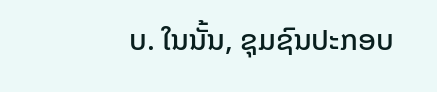ບ. ໃນນັ້ນ, ຊຸມຊົນປະກອບ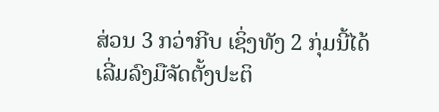ສ່ວນ 3 ກວ່າກີບ ເຊິ່ງທັງ 2 ກຸ່ມນີ້ໄດ້ເລີ່ມລົງມືຈັດຕັ້ງປະຕິ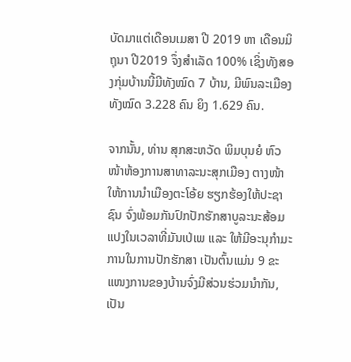ບັດມາແຕ່ເດືອນເມສາ ປີ 2019 ຫາ ເດືອນມິຖຸນາ ປີ2019 ຈຶ່ງສຳເລັດ 100% ເຊິ່ງທັງສອງກຸ່ມບ້ານນີ້ມີທັງໝົດ 7 ບ້ານ, ມີພົນລະເມືອງທັງໝົດ 3.228 ຄົນ ຍິງ 1.629 ຄົນ.

ຈາກນັ້ນ, ທ່ານ ສຸກສະຫວັດ ພິມບຸນຍໍ ຫົວໜ້າຫ້ອງການສາທາລະນະສຸກເມືອງ ຕາງໜ້າໃຫ້ການນຳເມືອງຕະໂອ້ຍ ຮຽກຮ້ອງໃຫ້ປະຊາຊົນ ຈົ່ງພ້ອມກັນປົກປັກຮັກສາບູລະນະສ້ອມແປງໃນເວລາທີ່ມັນເປ່ເພ ແລະ ໃຫ້ມີອະນຸກຳມະການໃນການປັກຮັກສາ ເປັນຕົ້ນແມ່ນ 9 ຂະແໜງການຂອງບ້ານຈົ່ງມີສ່ວນຮ່ວມນຳກັນ, ເປັນ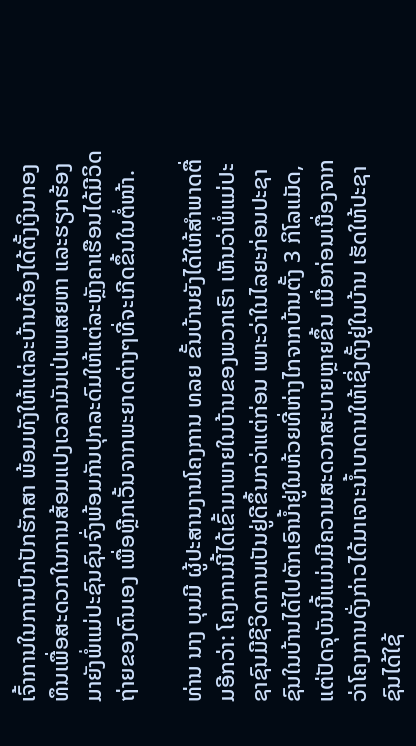ເຈົ້າການໃນການປົກປັກຮັກສາ ພ້ອມທັງໃຫ້ແຕ່ລະບ້ານຕ້ອງໄດ້ຕັ້ງເງິນກອງທຶນເພື່ອສະດວກໃນການສ້ອມແປງເວລາມັນເປ່ເພເສຍຫາ ແລະຮຽກຮ້ອງມາຍັງພໍ່ແມ່ປະຊົນຊົນຈົ່ງພ້ອມກັນປຸກລະດົມໃຫ້ແຕ່ລະຫຼັງຄາເຮືອນໄດ້ມີວິດຖ່າຍຂອງຕົນເອງ ເພື່ອຫຼີກເວັ້ນຈາກພະຍາດຕ່າງໆທີ່ຈະເກີດຂຶ້ນໃນຕໍ່ໜ້າ.

ທ່ານ ນາງ ບຸນມີ ຜູ້ປະສານງານໂຄງການ ທລຍ ຂັ້ນບ້ານຍັງໄດ້ໃຫ້ສຳພາດຕື່ມອີກວ່າ: ໂຄງການນີ້ໄດ້ເຂົ້າມາພາຍໃນບ້ານຂອງພວກເຮົາ ເຫັນວ່າພໍ່ແມ່ປະຊາຊົນມີຊີວິດການເປັນຢູ່ດີຂຶ້ນກວ່າແຕ່ກ່ອນ ເພາະວ່າໃນໄລຍະກ່ອນປະຊາຊົນໃນບ້ານໄດ້ໄປຕັກເອົານໍ້າຢູ່ໃນຫ້ວຍທີ່ຫ່າງໄກຈາກບ້ານຕັ້ງ 3 ກິໂລແມັດ, ແຕ່ປັດຈຸບັນນີ້ແມ່ນມີຄວາມສະດວກສະບາຍຫຼາຍຂຶ້ນ ເມື່ອກ່ອນເນື່ອງຈາກວ່າໂຄງການດັ່ງກ່າວໄດ້ມາເຈາະນໍ້າບາດານໃຫ້ເຊິ່ງຕັ້ງຢູ່ໃນບ້ານ ເຮັດໃຫ້ປະຊາຊົນໄດ້ໃຊ້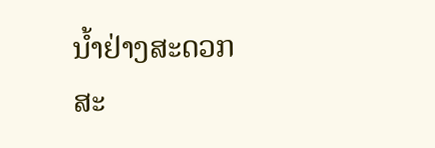ນໍ້າຢ່າງສະດວກສະ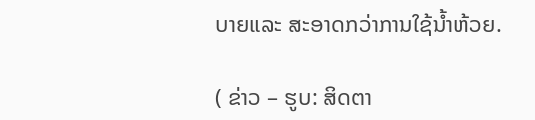ບາຍແລະ ສະອາດກວ່າການໃຊ້ນໍ້າຫ້ວຍ.

( ຂ່າວ – ຮູບ: ສິດຕາ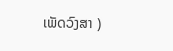ເພັດວົງສາ )